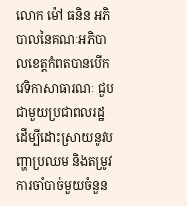លោក ម៉ៅ ធនិន អភិបាលនៃគណៈអភិបាលខេត្តកំពតបានបើកវេទិកាសាធារណៈ ជួបជាមួយប្រជាពលរដ្ឋ ដើម្បីដោះស្រាយនូវបញ្ហាប្រឈម និងតម្រូវការចាំបាច់មួយចំនួន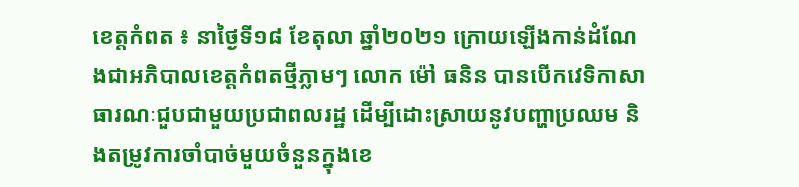ខេត្តកំពត ៖ នាថ្ងៃទី១៨ ខែតុលា ឆ្នាំ២០២១ ក្រោយឡើងកាន់ដំណែងជាអភិបាលខេត្តកំពតថ្មីភ្លាមៗ លោក ម៉ៅ ធនិន បានបើកវេទិកាសាធារណៈជួបជាមួយប្រជាពលរដ្ឋ ដើម្បីដោះស្រាយនូវបញ្ហាប្រឈម និងតម្រូវការចាំបាច់មួយចំនួនក្នុងខេ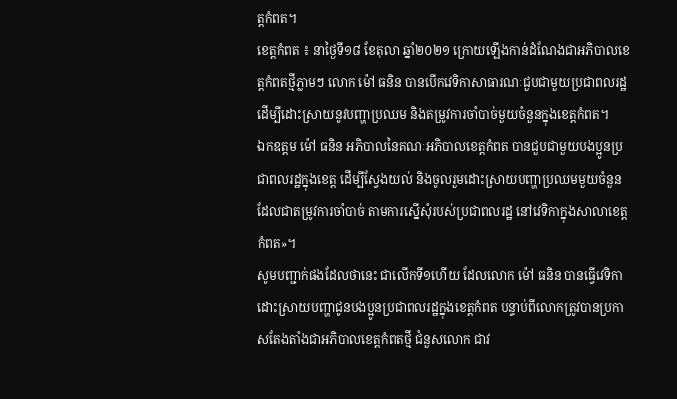ត្តកំពត។
ខេត្តកំពត ៖ នាថ្ងៃទី១៨ ខែតុលា ឆ្នាំ២០២១ ក្រោយឡើងកាន់ដំណែងជាអភិបាលខេត្តកំពតថ្មីភ្លាមៗ លោក ម៉ៅ ធនិន បានបើកវេទិកាសាធារណៈជួបជាមួយប្រជាពលរដ្ឋ ដើម្បីដោះស្រាយនូវបញ្ហាប្រឈម និងតម្រូវការចាំបាច់មួយចំនួនក្នុងខេត្តកំពត។
ឯកឧត្តម ម៉ៅ ធនិន អភិបាលនៃគណៈអភិបាលខេត្តកំពត បានជួបជាមួយបងប្អូនប្រជាពលរដ្ឋក្នុងខេត្ត ដើម្បីស្វែងយល់ និងចូលរួមដោះស្រាយបញ្ហាប្រឈមមួយចំនួន ដែលជាតម្រូវការចាំបាច់ តាមការស្នើសុំរបស់ប្រជាពលរដ្ឋ នៅវេទិកាក្នុងសាលាខេត្តកំពត»។
សូមបញ្ជាក់ផងដែលថានេះ ជាលើកទី១ហើយ ដែលលោក ម៉ៅ ធនិន បានធ្វើវេទិកាដោះស្រាយបញ្ហាជូនបងប្អូនប្រជាពលរដ្ឋក្នុងខេត្តកំពត បន្ទាប់ពីលោកត្រូវបានប្រកាសតែងតាំងជាអភិបាលខេត្តកំពតថ្មី ជំនួសលោក ជាវ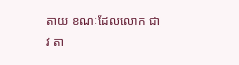តាយ ខណៈដែលលោក ជាវ តា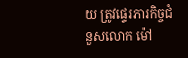យ ត្រូវផ្ទេរភារកិច្ចជំនួសលោក ម៉ៅ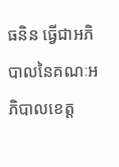ធនិន ធ្វើជាអភិបាលនៃគណៈអភិបាលខេត្ត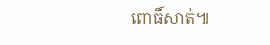ពោធិ៍សាត់៕